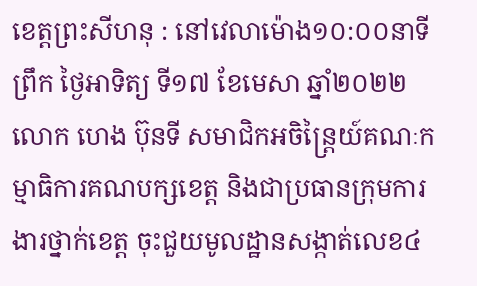ខេត្តព្រះសីហនុ : នៅវេលាម៉ោង១០:០០នាទីព្រឹក ថ្ងៃអាទិត្យ ទី១៧ ខែមេសា ឆ្នាំ២០២២ លោក ហេង ប៊ុនទី សមាជិកអចិន្រ្តៃយ៍គណៈកម្មាធិការគណបក្សខេត្ត និងជាប្រធានក្រុមការងារថ្នាក់ខេត្ត ចុះជួយមូលដ្ឋានសង្កាត់លេខ៤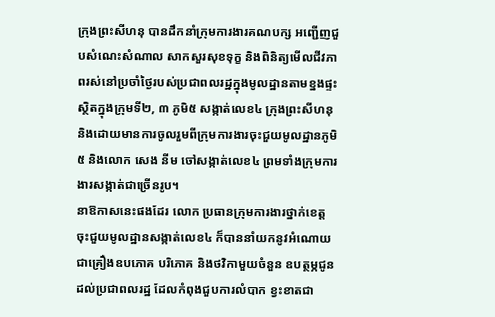ក្រុងព្រះសីហនុ បានដឹកនាំក្រុមការងារគណបក្ស អញ្ជើញជួបសំណេះសំណាល សាកសួរសុខទុក្ខ និងពិនិត្យមើលជីវភាពរស់នៅប្រចាំថ្ងៃរបស់ប្រជាពលរដ្ឋក្នុងមូលដ្ឋានតាមខ្នងផ្ទះ ស្ថិតក្នុងក្រុមទី២, ៣ ភូមិ៥ សង្កាត់លេខ៤ ក្រុងព្រះសីហនុ និងដោយមានការចូលរួមពីក្រុមការងារចុះជួយមូលដ្ឋានភូមិ៥ និងលោក សេង នីម ចៅសង្កាត់លេខ៤ ព្រមទាំងក្រុមការងារសង្កាត់ជាច្រើនរូប។
នាឱកាសនេះផងដែរ លោក ប្រធានក្រុមការងារថ្នាក់ខេត្ត ចុះជួយមូលដ្ឋានសង្កាត់លេខ៤ ក៏បាននាំយកនូវអំណោយជាគ្រឿងឧបភោគ បរិភោគ និងថវិកាមួយចំនួន ឧបត្ថម្ភជូនដល់ប្រជាពលរដ្ឋ ដែលកំពុងជួបការលំបាក ខ្វះខាតជា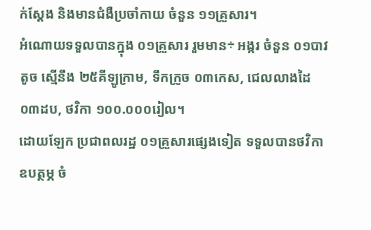ក់ស្តែង និងមានជំងឺប្រចាំកាយ ចំនួន ១១គ្រួសារ។
អំណោយទទួលបានក្នុង ០១គ្រួសារ រួមមាន÷ អង្ករ ចំនួន ០១បាវតូច ស្មើនឹង ២៥គីឡូក្រាម, ទឹកក្រូច ០៣កេស, ជេលលាងដៃ ០៣ដប, ថវិកា ១០០.០០០រៀល។
ដោយឡែក ប្រជាពលរដ្ឋ ០១គ្រួសារផ្សេងទៀត ទទួលបានថវិកាឧបត្ថម្ភ ចំ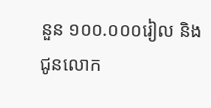នួន ១០០.០០០រៀល និងជូនលោក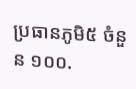ប្រធានភូមិ៥ ចំនួន ១០០.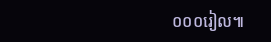០០០រៀល៕